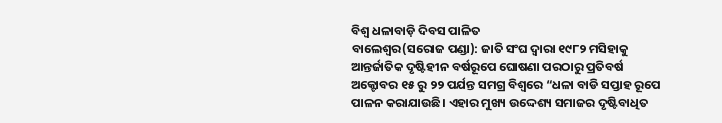ବିଶ୍ୱ ଧଳାବାଡ଼ି ଦିବସ ପାଳିତ
ବାଲେଶ୍ବର(ସରୋଜ ପଣ୍ଡା): ଜାତି ସଂଘ ଦ୍ଵାରା ୧୯୮୨ ମସିହାକୁ ଆନ୍ତର୍ଜାତିକ ଦୃଷ୍ଟିହୀନ ବର୍ଷରୂପେ ଘୋଷଣା ପରଠାରୁ ପ୍ରତିବର୍ଷ ଅକ୍ଟୋବର ୧୫ ରୁ ୨୨ ପର୍ଯନ୍ତ ସମଗ୍ର ବିଶ୍ଵରେ “ଧଳା ବାଡି ସପ୍ତାହ ରୂପେ ପାଳନ କରାଯାଉଛି। ଏହାର ମୁଖ୍ୟ ଉଦ୍ଦେଶ୍ୟ ସମାଜର ଦୃଷ୍ଟିବାଧିତ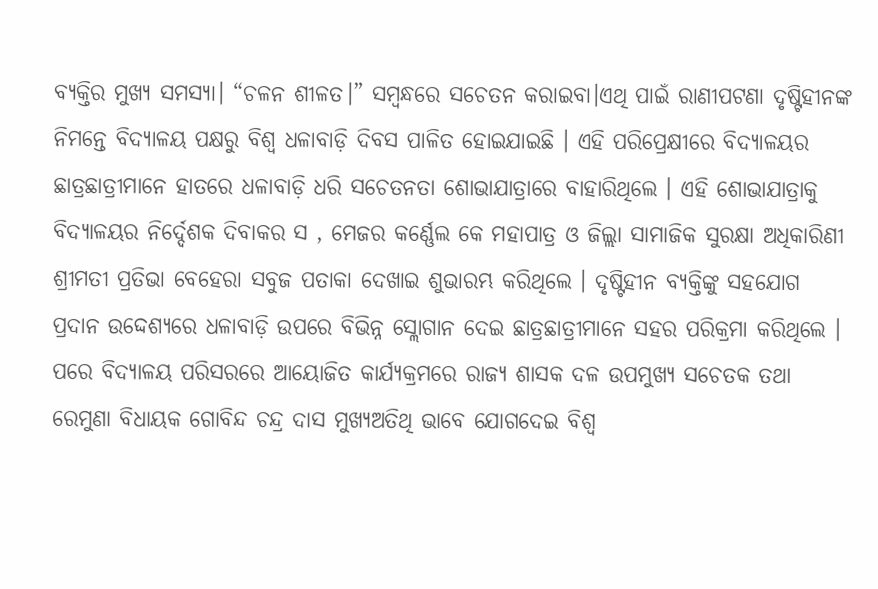ବ୍ୟକ୍ତିର ମୁଖ୍ୟ ସମସ୍ୟା। “ଚଳନ ଶୀଳତ।” ସମ୍ବନ୍ଧରେ ସଚେତନ କରାଇବା।ଏଥି ପାଇଁ ରାଣୀପଟଣା ଦୃଷ୍ଟିହୀନଙ୍କ ନିମନ୍ତେ ବିଦ୍ୟାଳୟ ପକ୍ଷରୁ ବିଶ୍ୱ ଧଳାବାଡ଼ି ଦିବସ ପାଳିତ ହୋଇଯାଇଛି । ଏହି ପରିପ୍ରେକ୍ଷୀରେ ବିଦ୍ୟାଳୟର ଛାତ୍ରଛାତ୍ରୀମାନେ ହାତରେ ଧଳାବାଡ଼ି ଧରି ସଚେତନତା ଶୋଭାଯାତ୍ରାରେ ବାହାରିଥିଲେ । ଏହି ଶୋଭାଯାତ୍ରାକୁ ବିଦ୍ୟାଳୟର ନିର୍ଦ୍ଦେଶକ ଦିବାକର ସ , ମେଜର କର୍ଣ୍ଣେଲ କେ ମହାପାତ୍ର ଓ ଜିଲ୍ଲା ସାମାଜିକ ସୁରକ୍ଷା ଅଧିକାରିଣୀ ଶ୍ରୀମତୀ ପ୍ରତିଭା ବେହେରା ସବୁଜ ପତାକା ଦେଖାଇ ଶୁଭାରମ୍ଭ କରିଥିଲେ । ଦୃଷ୍ଟିହୀନ ବ୍ୟକ୍ତିଙ୍କୁ ସହଯୋଗ ପ୍ରଦାନ ଉଦ୍ଦେଶ୍ୟରେ ଧଳାବାଡ଼ି ଉପରେ ବିଭିନ୍ନ ସ୍ଲୋଗାନ ଦେଇ ଛାତ୍ରଛାତ୍ରୀମାନେ ସହର ପରିକ୍ରମା କରିଥିଲେ । ପରେ ବିଦ୍ୟାଳୟ ପରିସରରେ ଆୟୋଜିତ କାର୍ଯ୍ୟକ୍ରମରେ ରାଜ୍ୟ ଶାସକ ଦଳ ଉପମୁଖ୍ୟ ସଚେତକ ତଥା ରେମୁଣା ବିଧାୟକ ଗୋବିନ୍ଦ ଚନ୍ଦ୍ର ଦାସ ମୁଖ୍ୟଅତିଥି ଭାବେ ଯୋଗଦେଇ ବିଶ୍ୱ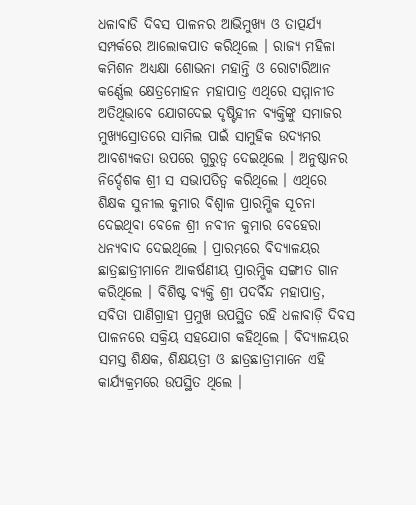ଧଳାବାଡି ଦିବସ ପାଳନର ଆଭିମୁଖ୍ୟ ଓ ତାତ୍ପର୍ଯ୍ୟ ସମ୍ପର୍କରେ ଆଲୋକପାତ କରିଥିଲେ । ରାଜ୍ୟ ମହିଳା କମିଶନ ଅଧ୍ୟକ୍ଷା ଶୋଭନା ମହାନ୍ତି ଓ ରୋଟାରିଆନ କର୍ଣ୍ଣେଲ କ୍ଷେତ୍ରମୋହନ ମହାପାତ୍ର ଏଥିରେ ସମ୍ମାନୀତ ଅତିଥିଭାବେ ଯୋଗଦେଇ ଦୃଷ୍ଟିହୀନ ବ୍ୟକ୍ତିଙ୍କୁ ସମାଜର ମୁଖ୍ୟସ୍ରୋତରେ ସାମିଲ ପାଇଁ ସାମୁହିକ ଉଦ୍ୟମର ଆବଶ୍ୟକତା ଉପରେ ଗୁରୁତ୍ୱ ଦେଇଥିଲେ । ଅନୁଷ୍ଠାନର ନିର୍ଦ୍ଦେଶକ ଶ୍ରୀ ସ ସଭାପତିତ୍ୱ କରିଥିଲେ । ଏଥିରେ ଶିକ୍ଷକ ସୁନୀଲ କୁମାର ବିଶ୍ୱାଳ ପ୍ରାରମ୍ଭିକ ସୂଚନା ଦେଇଥିବା ବେଳେ ଶ୍ରୀ ନବୀନ କୁମାର ବେହେରା ଧନ୍ୟବାଦ ଦେଇଥିଲେ । ପ୍ରାରମ୍ଭରେ ବିଦ୍ୟାଳୟର ଛାତ୍ରଛାତ୍ରୀମାନେ ଆକର୍ଷଣୀୟ ପ୍ରାରମ୍ଭିକ ସଙ୍ଗୀତ ଗାନ କରିଥିଲେ । ବିଶିଷ୍ଟ ବ୍ୟକ୍ତି ଶ୍ରୀ ପଦର୍ବିନ୍ଦ ମହାପାତ୍ର, ସବିତା ପାଣିଗ୍ରାହୀ ପ୍ରମୁଖ ଉପସ୍ଥିତ ରହି ଧଳାବାଡ଼ି ଦିବସ ପାଳନରେ ସକ୍ରିୟ ସହଯୋଗ କହିଥିଲେ । ବିଦ୍ୟାଳୟର ସମସ୍ତ ଶିକ୍ଷକ, ଶିକ୍ଷୟତ୍ରୀ ଓ ଛାତ୍ରଛାତ୍ରୀମାନେ ଏହି କାର୍ଯ୍ୟକ୍ରମରେ ଉପସ୍ଥିତ ଥିଲେ ।